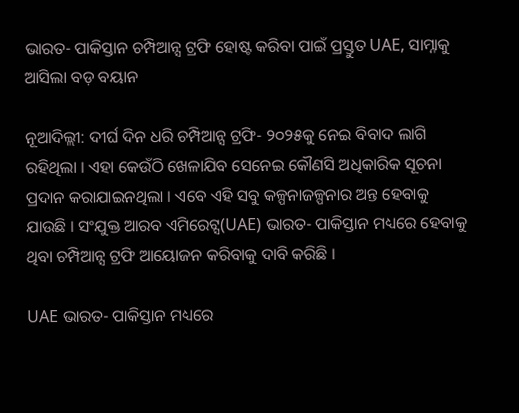ଭାରତ- ପାକିସ୍ତାନ ଚମ୍ପିଆନ୍ସ ଟ୍ରଫି ହୋଷ୍ଟ କରିବା ପାଇଁ ପ୍ରସ୍ତୁତ UAE, ସାମ୍ନାକୁ ଆସିଲା ବଡ଼ ବୟାନ

ନୂଆଦିଲ୍ଲୀ: ଦୀର୍ଘ ଦିନ ଧରି ଚମ୍ପିଆନ୍ସ ଟ୍ରଫି- ୨୦୨୫କୁ ନେଇ ବିବାଦ ଲାଗି ରହିଥିଲା । ଏହା କେଉଁଠି ଖେଳାଯିବ ସେନେଇ କୌଣସି ଅଧିକାରିକ ସୂଚନା ପ୍ରଦାନ କରାଯାଇନଥିଲା । ଏବେ ଏହି ସବୁ କଳ୍ପନାଜଳ୍ପନାର ଅନ୍ତ ହେବାକୁ ଯାଉଛି । ସଂଯୁକ୍ତ ଆରବ ଏମିରେଟ୍ସ(UAE) ଭାରତ- ପାକିସ୍ତାନ ମଧ୍ୟରେ ହେବାକୁ ଥିବା ଚମ୍ପିଆନ୍ସ ଟ୍ରଫି ଆୟୋଜନ କରିବାକୁ ଦାବି କରିଛି ।

UAE ଭାରତ- ପାକିସ୍ତାନ ମଧ୍ୟରେ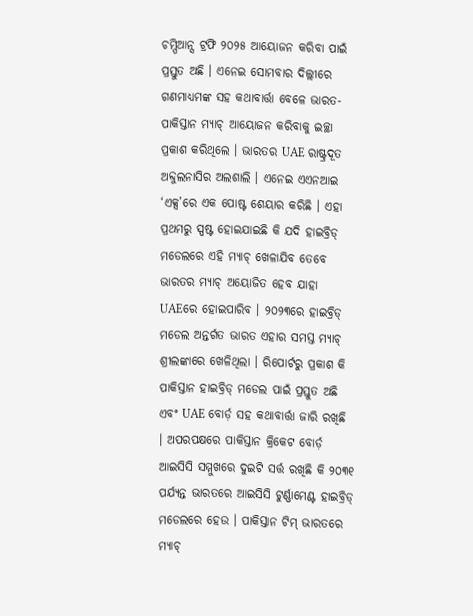ଚମ୍ପିଆନ୍ସ ଟ୍ରଫି ୨୦୨୫ ଆୟୋଜନ କରିବା ପାଇଁ ପ୍ରସ୍ତୁତ ଅଛି । ଏନେଇ ସୋମବାର ଦିଲ୍ଲୀରେ ଗଣମାଧ୍ୟମଙ୍କ ସହ କଥାବାର୍ତ୍ତା ବେଳେ ଭାରତ- ପାକିସ୍ତାନ ମ୍ୟାଚ୍ ଆୟୋଜନ କରିବାକୁ ଇଚ୍ଛା ପ୍ରକାଶ କରିଥିଲେ । ଭାରତର UAE ରାଷ୍ଟ୍ରଦୂତ ଅବ୍ଦୁଲନାସିର ଅଲଶାଲି । ଏନେଇ ଏଏନଆଇ ‘ଏକ୍ସ’ରେ ଏକ ପୋଷ୍ଟ ଶେୟାର କରିଛି । ଏହା ପ୍ରଥମରୁ ସ୍ପଷ୍ଟ ହୋଇଯାଇଛି କି ଯଦି ହାଇବ୍ରିଡ୍ ମଡେଲରେ ଏହି ମ୍ୟାଚ୍ ଖେଳାଯିବ ତେବେ ଭାରତର ମ୍ୟାଚ୍ ଅୟୋଜିତ ହେବ ଯାହା UAEରେ ହୋଇପାରିବ । ୨୦୨୩ରେ ହାଇବ୍ରିଡ୍ ମଡେଲ ଅନ୍ତର୍ଗତ ଭାରତ ଏହାର ସମସ୍ତ ମ୍ୟାଚ୍ ଶ୍ରୀଲଙ୍କାରେ ଖେଳିଥିଲା । ରିପୋର୍ଟରୁ ପ୍ରକାଶ କି ପାକିସ୍ତାନ ହାଇବ୍ରିଡ୍ ମଡେଲ ପାଇଁ ପ୍ରସ୍ତୁତ ଅଛି ଏବଂ UAE ବୋର୍ଡ଼ ସହ କଥାବାର୍ତ୍ତା ଜାରି ରଖିଛି । ଅପରପକ୍ଷରେ ପାକିସ୍ତାନ କ୍ରିକେଟ ବୋର୍ଡ଼ ଆଇସିସି ସମ୍ମୁଖରେ ଦୁଇଟି ସର୍ତ୍ତ ରଖିଛି କି ୨୦୩୧ ପର୍ଯ୍ୟନ୍ତ ଭାରତରେ ଆଇସିସି ଟୁର୍ଣ୍ଣାମେଣ୍ଟ ହାଇବ୍ରିଡ୍ ମଡେଲରେ ହେଉ । ପାକିସ୍ତାନ ଟିମ୍ ଭାରତରେ ମ୍ୟାଚ୍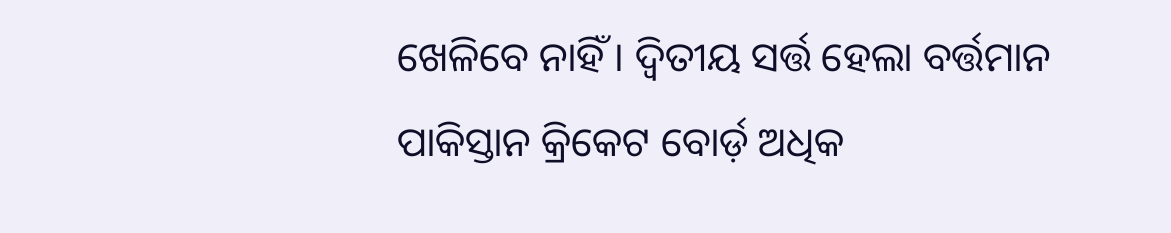ଖେଳିବେ ନାହିଁ । ଦ୍ୱିତୀୟ ସର୍ତ୍ତ ହେଲା ବର୍ତ୍ତମାନ ପାକିସ୍ତାନ କ୍ରିକେଟ ବୋର୍ଡ଼ ଅଧିକ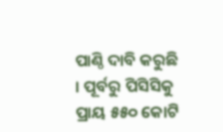ପାଣ୍ଠି ଦାବି କରୁଛି । ପୂର୍ବରୁ ପିସିସିକୁ ପ୍ରାୟ ୫୫୦ କୋଟି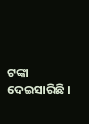ଟଙ୍କା ଦେଇସାରିଛି ।